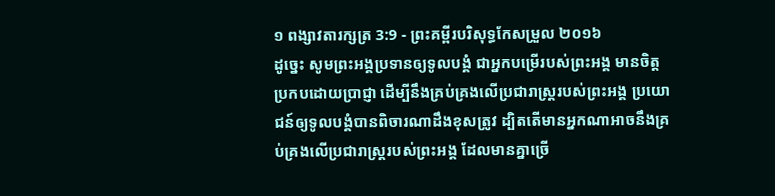១ ពង្សាវតារក្សត្រ 3:9 - ព្រះគម្ពីរបរិសុទ្ធកែសម្រួល ២០១៦
ដូច្នេះ សូមព្រះអង្គប្រទានឲ្យទូលបង្គំ ជាអ្នកបម្រើរបស់ព្រះអង្គ មានចិត្តប្រកបដោយប្រាជ្ញា ដើម្បីនឹងគ្រប់គ្រងលើប្រជារាស្ត្ររបស់ព្រះអង្គ ប្រយោជន៍ឲ្យទូលបង្គំបានពិចារណាដឹងខុសត្រូវ ដ្បិតតើមានអ្នកណាអាចនឹងគ្រប់គ្រងលើប្រជារាស្ត្ររបស់ព្រះអង្គ ដែលមានគ្នាច្រើ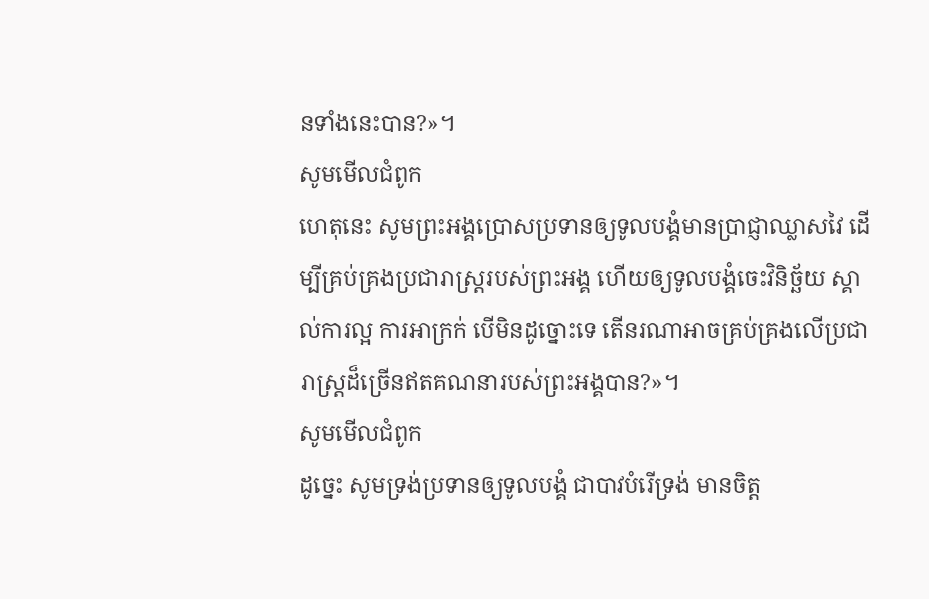នទាំងនេះបាន?»។
សូមមើលជំពូក
ហេតុនេះ សូមព្រះអង្គប្រោសប្រទានឲ្យទូលបង្គំមានប្រាជ្ញាឈ្លាសវៃ ដើម្បីគ្រប់គ្រងប្រជារាស្ត្ររបស់ព្រះអង្គ ហើយឲ្យទូលបង្គំចេះវិនិច្ឆ័យ ស្គាល់ការល្អ ការអាក្រក់ បើមិនដូច្នោះទេ តើនរណាអាចគ្រប់គ្រងលើប្រជារាស្ត្រដ៏ច្រើនឥតគណនារបស់ព្រះអង្គបាន?»។
សូមមើលជំពូក
ដូច្នេះ សូមទ្រង់ប្រទានឲ្យទូលបង្គំ ជាបាវបំរើទ្រង់ មានចិត្ត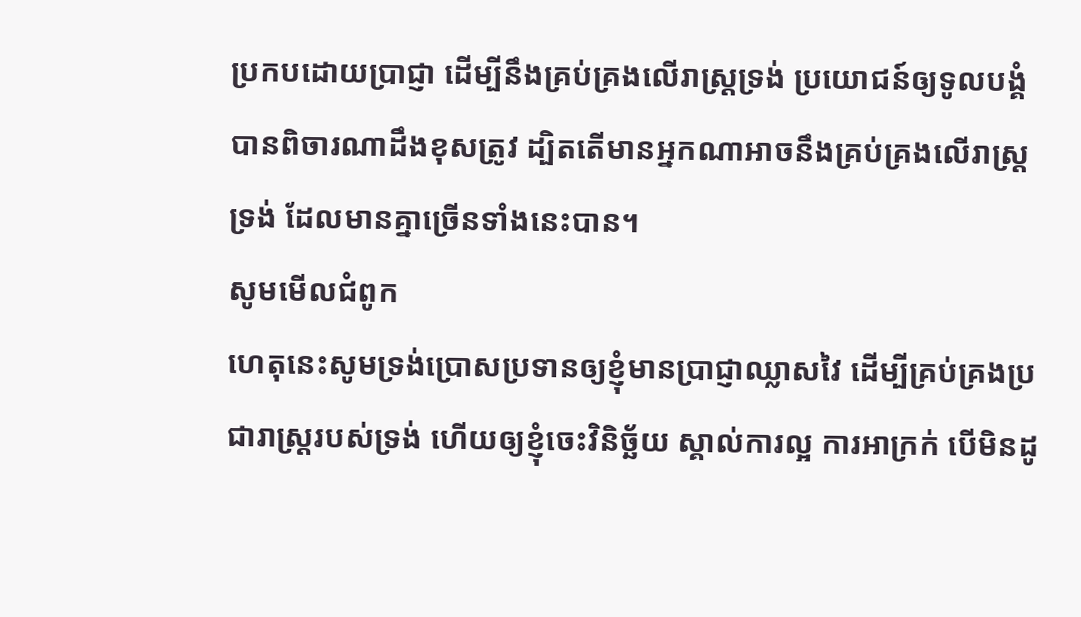ប្រកបដោយប្រាជ្ញា ដើម្បីនឹងគ្រប់គ្រងលើរាស្ត្រទ្រង់ ប្រយោជន៍ឲ្យទូលបង្គំបានពិចារណាដឹងខុសត្រូវ ដ្បិតតើមានអ្នកណាអាចនឹងគ្រប់គ្រងលើរាស្ត្រទ្រង់ ដែលមានគ្នាច្រើនទាំងនេះបាន។
សូមមើលជំពូក
ហេតុនេះសូមទ្រង់ប្រោសប្រទានឲ្យខ្ញុំមានប្រាជ្ញាឈ្លាសវៃ ដើម្បីគ្រប់គ្រងប្រជារាស្ត្ររបស់ទ្រង់ ហើយឲ្យខ្ញុំចេះវិនិច្ឆ័យ ស្គាល់ការល្អ ការអាក្រក់ បើមិនដូ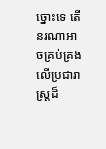ច្នោះទេ តើនរណាអាចគ្រប់គ្រងលើប្រជារាស្ត្រដ៏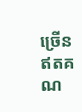ច្រើន ឥតគណ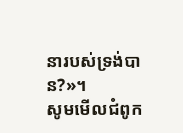នារបស់ទ្រង់បាន?»។
សូមមើលជំពូក